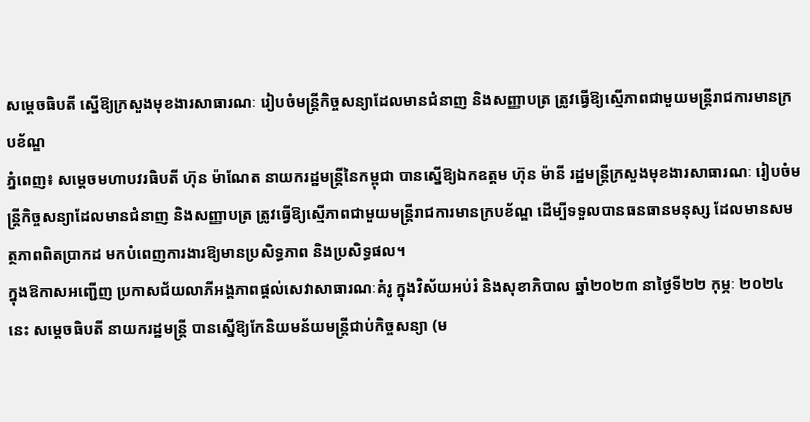សម្តេចធិបតី ស្នើឱ្យក្រសួងមុខងារសាធារណៈ រៀបចំមន្រ្ដីកិច្ចសន្យាដែលមានជំនាញ និងសញ្ញាបត្រ ត្រូវធ្វើឱ្យស្មើភាពជាមួយមន្រ្ដីរាជការមានក្របខ័ណ្ឌ
ភ្នំពេញ៖ សម្តេចមហាបវរធិបតី ហ៊ុន ម៉ាណែត នាយករដ្ឋមន្ត្រីនៃកម្ពុជា បានស្នើឱ្យឯកឧត្ដម ហ៊ុន ម៉ានី រដ្ឋមន្ត្រីក្រសួងមុខងារសាធារណៈ រៀបចំមន្រ្ដីកិច្ចសន្យាដែលមានជំនាញ និងសញ្ញាបត្រ ត្រូវធ្វើឱ្យស្មើភាពជាមួយមន្រ្ដីរាជការមានក្របខ័ណ្ឌ ដើម្បីទទួលបានធនធានមនុស្ស ដែលមានសមត្ថភាពពិតប្រាកដ មកបំពេញការងារឱ្យមានប្រសិទ្ធភាព និងប្រសិទ្ធផល។
ក្នុងឱកាសអញ្ជើញ ប្រកាសជ័យលាភីអង្គភាពផ្ដល់សេវាសាធារណៈគំរូ ក្នុងវិស័យអប់រំ និងសុខាភិបាល ឆ្នាំ២០២៣ នាថ្ងៃទី២២ កុម្ភៈ ២០២៤នេះ សម្ដេចធិបតី នាយករដ្ឋមន្ត្រី បានស្នើឱ្យកែនិយមន័យមន្ត្រីជាប់កិច្ចសន្យា (ម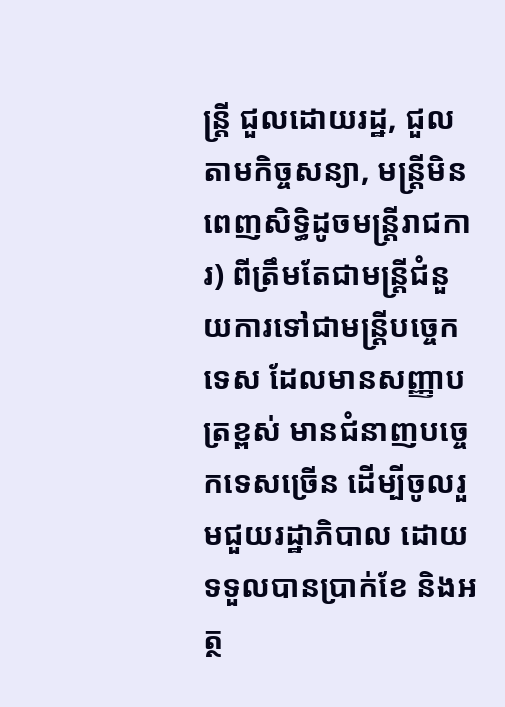ន្ត្រី ជួលដោយរដ្ឋ, ជួលតាមកិច្ចសន្យា, មន្ត្រីមិនពេញសិទ្ធិដូចមន្ត្រីរាជការ) ពីត្រឹមតែជាមន្ត្រីជំនួយការទៅជាមន្ត្រីបច្ចេកទេស ដែលមានសញ្ញាបត្រខ្ពស់ មានជំនាញបច្ចេកទេសច្រើន ដើម្បីចូលរួមជួយរដ្ឋាភិបាល ដោយទទួលបានប្រាក់ខែ និងអត្ថ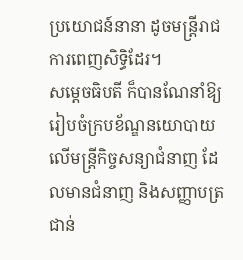ប្រយោជន៍នានា ដូចមន្ត្រីរាជការពេញសិទ្ធិដែរ។
សម្តេចធិបតី ក៏បានណែនាំឱ្យរៀបចំក្របខ័ណ្ឌនយោបាយ លើមន្រ្ដីកិច្ចសន្យាជំនាញ ដែលមានជំនាញ និងសញ្ញាបត្រជាន់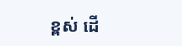ខ្ពស់ ដើ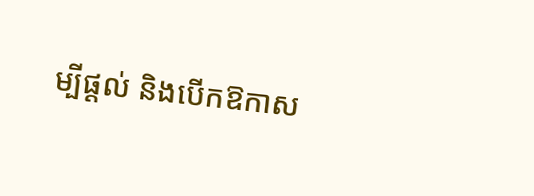ម្បីផ្ដល់ និងបើកឱកាស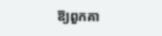ឱ្យពួកគា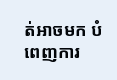ត់អាចមក បំពេញការ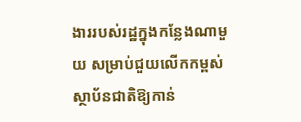ងាររបស់រដ្ឋក្នុងកន្លែងណាមួយ សម្រាប់ជួយលើកកម្ពស់ស្ថាប័នជាតិឱ្យកាន់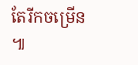តែរីកចម្រើន ៕